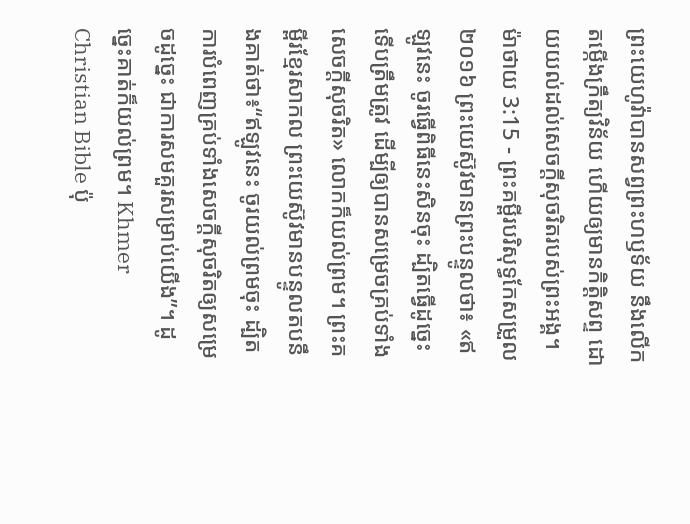ព្រះយេហូវ៉ាបានសព្វព្រះហឫទ័យ នឹងលើកតម្កើងក្រឹត្យវិន័យ ហើយឲ្យមានកិត្តិសព្ទ ដោយយល់ដល់សេចក្ដីសុចរិតរបស់ព្រះអង្គ។
ម៉ាថាយ 3:15 - ព្រះគម្ពីរបរិសុទ្ធកែសម្រួល ២០១៦ ព្រះយេស៊ូវមានព្រះបន្ទូលថា៖ «ឥឡូវនេះ ចូរធ្វើពិធីនេះសិនចុះ ដ្បិតធ្វើដូច្នេះទើបត្រឹមត្រូវ ដើម្បីឲ្យបានសម្រេចគ្រប់ទាំងសេចក្តីសុចរិត» លោកក៏យល់ព្រម។ ព្រះគម្ពីរខ្មែរសាកល ព្រះយេស៊ូវមានបន្ទូលតបនឹងគាត់ថា៖“ឥឡូវនេះ ចូរយល់ព្រមចុះ ដ្បិតការបំពេញគ្រប់ទាំងសេចក្ដីសុចរិតឲ្យសម្រេចដូច្នេះ ជាការសមគួរសម្រាប់យើង”។ ដូច្នេះគាត់ក៏យល់ព្រម។ Khmer Christian Bible ប៉ុ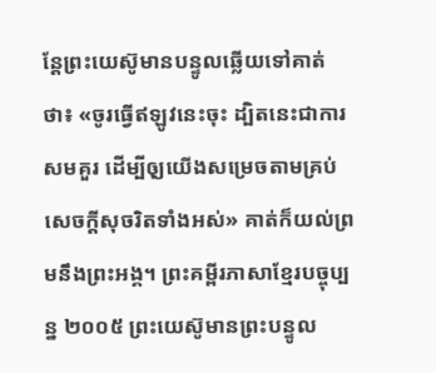ន្ដែព្រះយេស៊ូមានបន្ទូលឆ្លើយទៅគាត់ថា៖ «ចូរធ្វើឥឡូវនេះចុះ ដ្បិតនេះជាការសមគួរ ដើម្បីឲុ្យយើងសម្រេចតាមគ្រប់សេចក្ដីសុចរិតទាំងអស់» គាត់ក៏យល់ព្រមនឹងព្រះអង្គ។ ព្រះគម្ពីរភាសាខ្មែរបច្ចុប្បន្ន ២០០៥ ព្រះយេស៊ូមានព្រះបន្ទូល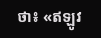ថា៖ «ឥឡូវ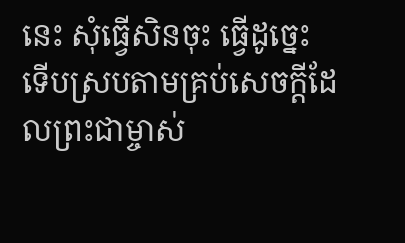នេះ សុំធ្វើសិនចុះ ធ្វើដូច្នេះ ទើបស្របតាមគ្រប់សេចក្ដីដែលព្រះជាម្ចាស់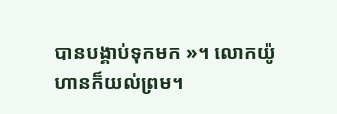បានបង្គាប់ទុកមក »។ លោកយ៉ូហានក៏យល់ព្រម។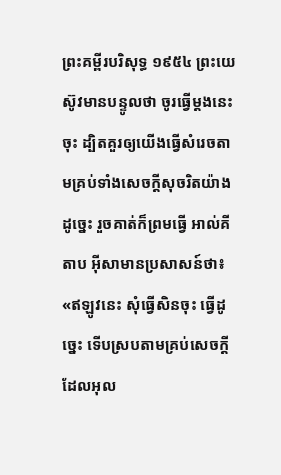ព្រះគម្ពីរបរិសុទ្ធ ១៩៥៤ ព្រះយេស៊ូវមានបន្ទូលថា ចូរធ្វើម្តងនេះចុះ ដ្បិតគួរឲ្យយើងធ្វើសំរេចតាមគ្រប់ទាំងសេចក្ដីសុចរិតយ៉ាងដូច្នេះ រួចគាត់ក៏ព្រមធ្វើ អាល់គីតាប អ៊ីសាមានប្រសាសន៍ថា៖ «ឥឡូវនេះ សុំធ្វើសិនចុះ ធ្វើដូច្នេះ ទើបស្របតាមគ្រប់សេចក្ដីដែលអុល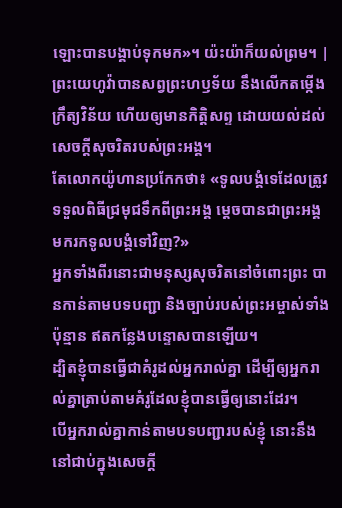ឡោះបានបង្គាប់ទុកមក»។ យ៉ះយ៉ាក៏យល់ព្រម។ |
ព្រះយេហូវ៉ាបានសព្វព្រះហឫទ័យ នឹងលើកតម្កើងក្រឹត្យវិន័យ ហើយឲ្យមានកិត្តិសព្ទ ដោយយល់ដល់សេចក្ដីសុចរិតរបស់ព្រះអង្គ។
តែលោកយ៉ូហានប្រកែកថា៖ «ទូលបង្គំទេដែលត្រូវទទួលពិធីជ្រមុជទឹកពីព្រះអង្គ ម្តេចបានជាព្រះអង្គមករកទូលបង្គំទៅវិញ?»
អ្នកទាំងពីរនោះជាមនុស្សសុចរិតនៅចំពោះព្រះ បានកាន់តាមបទបញ្ជា និងច្បាប់របស់ព្រះអម្ចាស់ទាំងប៉ុន្មាន ឥតកន្លែងបន្ទោសបានឡើយ។
ដ្បិតខ្ញុំបានធ្វើជាគំរូដល់អ្នករាល់គ្នា ដើម្បីឲ្យអ្នករាល់គ្នាត្រាប់តាមគំរូដែលខ្ញុំបានធ្វើឲ្យនោះដែរ។
បើអ្នករាល់គ្នាកាន់តាមបទបញ្ជារបស់ខ្ញុំ នោះនឹងនៅជាប់ក្នុងសេចក្តី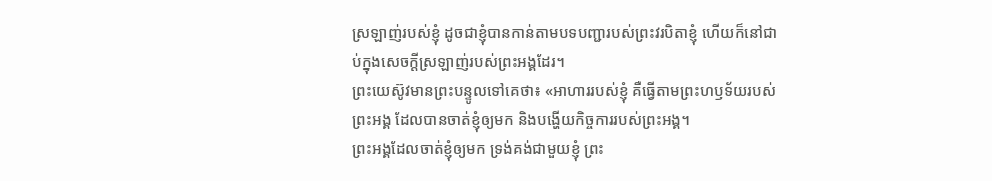ស្រឡាញ់របស់ខ្ញុំ ដូចជាខ្ញុំបានកាន់តាមបទបញ្ជារបស់ព្រះវរបិតាខ្ញុំ ហើយក៏នៅជាប់ក្នុងសេចក្តីស្រឡាញ់របស់ព្រះអង្គដែរ។
ព្រះយេស៊ូវមានព្រះបន្ទូលទៅគេថា៖ «អាហាររបស់ខ្ញុំ គឺធ្វើតាមព្រះហឫទ័យរបស់ព្រះអង្គ ដែលបានចាត់ខ្ញុំឲ្យមក និងបង្ហើយកិច្ចការរបស់ព្រះអង្គ។
ព្រះអង្គដែលចាត់ខ្ញុំឲ្យមក ទ្រង់គង់ជាមួយខ្ញុំ ព្រះ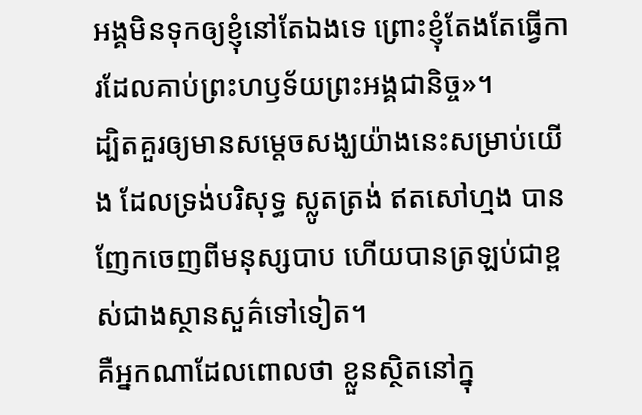អង្គមិនទុកឲ្យខ្ញុំនៅតែឯងទេ ព្រោះខ្ញុំតែងតែធ្វើការដែលគាប់ព្រះហឫទ័យព្រះអង្គជានិច្ច»។
ដ្បិតគួរឲ្យមានសម្តេចសង្ឃយ៉ាងនេះសម្រាប់យើង ដែលទ្រង់បរិសុទ្ធ ស្លូតត្រង់ ឥតសៅហ្មង បានញែកចេញពីមនុស្សបាប ហើយបានត្រឡប់ជាខ្ពស់ជាងស្ថានសួគ៌ទៅទៀត។
គឺអ្នកណាដែលពោលថា ខ្លួនស្ថិតនៅក្នុ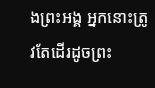ងព្រះអង្គ អ្នកនោះត្រូវតែដើរដូចព្រះ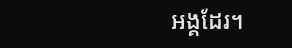អង្គដែរ។